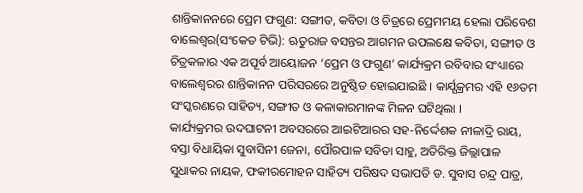ଶାନ୍ତିକାନନରେ ପ୍ରେମ ଫଗୁଣ: ସଙ୍ଗୀତ, କବିତା ଓ ଚିତ୍ରରେ ପ୍ରେମମୟ ହେଲା ପରିବେଶ
ବାଲେଶ୍ବର(ସଂକେତ ଟିଭି): ଋତୁରାଜ ବସନ୍ତର ଆଗମନ ଉପଲକ୍ଷେ କବିତା, ସଙ୍ଗୀତ ଓ ଚିତ୍ରକଳାର ଏକ ଅପୂର୍ବ ଆୟୋଜନ ‘ପ୍ରେମ ଓ ଫଗୁଣ’ କାର୍ଯ୍ୟକ୍ରମ ରବିବାର ସଂଧ୍ୟାରେ ବାଲେଶ୍ୱରର ଶାନ୍ତିକାନନ ପରିସରରେ ଅନୁଷ୍ଠିତ ହୋଇଯାଇଛି । କାର୍ଯ୍ଯକ୍ରମର ଏହି ୧୬ତମ ସଂସ୍କରଣରେ ସାହିତ୍ୟ, ସଙ୍ଗୀତ ଓ କଳାକାରମାନଙ୍କ ମିଳନ ଘଟିଥିଲା ।
କାର୍ଯ୍ୟକ୍ରମର ଉଦଘାଟନୀ ଅବସରରେ ଆଇଟିଆରର ସହ-ନିର୍ଦ୍ଦେଶକ ନୀଳାଦ୍ରି ରାୟ, ବସ୍ତା ବିଧାୟିକା ସୁବାସିନୀ ଜେନା, ପୌରପାଳ ସବିତା ସାହୁ, ଅତିରିକ୍ତ ଜିଲ୍ଲାପାଳ ସୁଧାକର ନାୟକ, ଫକୀରମୋହନ ସାହିତ୍ୟ ପରିଷଦ ସଭାପତି ଡ. ସୁବାସ ଚନ୍ଦ୍ର ପାତ୍ର,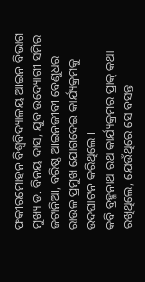ଫକୀରମୋହନ ବିଶ୍ବବିଦ୍ୟାଳୟ ଆଇନ ବିଭାଗ ମୁଖ୍ୟ ଡ. ବିନୟ ଦାସ, ଯୁବ ଉଦ୍ୟୋଗୀ ସମିର ଜଟାନିଆ, ବରିଷ୍ଠ ଆଇନଜୀବୀ ବେଣୁଧର ରାଉଳ ପ୍ରମୁଖ ଯୋଗଦେଇ କାର୍ଯ୍ୟକ୍ରମକୁ ଉଦଘାଟନ କରିଥିଲେ ।
କବି ବ୍ରହ୍ମନାଥ ରଥ କାର୍ଯ୍ୟକ୍ରମର ପ୍ରାକ୍ କଥା ରଖିଥିଲେ, ଯେଉଁଥିରେ ସେ ବସନ୍ତ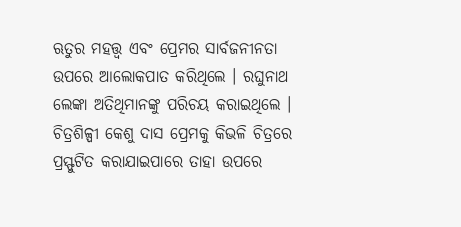ଋତୁର ମହତ୍ତ୍ୱ ଏବଂ ପ୍ରେମର ସାର୍ବଜନୀନତା ଉପରେ ଆଲୋକପାତ କରିଥିଲେ । ରଘୁନାଥ ଲେଙ୍କା ଅତିଥିମାନଙ୍କୁ ପରିଚୟ କରାଇଥିଲେ । ଚିତ୍ରଶିଳ୍ପୀ କେଶୁ ଦାସ ପ୍ରେମକୁ କିଭଳି ଚିତ୍ରରେ ପ୍ରସ୍ଫୁଟିତ କରାଯାଇପାରେ ତାହା ଉପରେ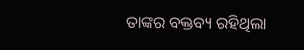ତାଙ୍କର ବକ୍ତବ୍ୟ ରହିଥିଲା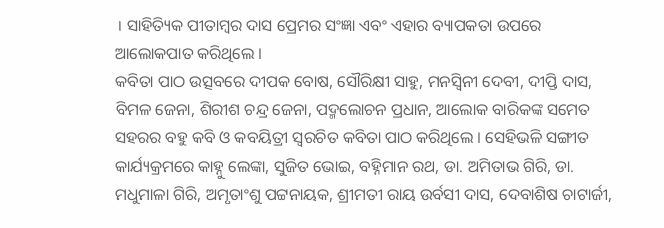। ସାହିତ୍ୟିକ ପୀତାମ୍ବର ଦାସ ପ୍ରେମର ସଂଜ୍ଞା ଏବଂ ଏହାର ବ୍ୟାପକତା ଉପରେ ଆଲୋକପାତ କରିଥିଲେ ।
କବିତା ପାଠ ଉତ୍ସବରେ ଦୀପକ ବୋଷ, ସୌରିକ୍ଷୀ ସାହୁ, ମନସ୍ଵିନୀ ଦେବୀ, ଦୀପ୍ତି ଦାସ, ବିମଳ ଜେନା, ଶିରୀଶ ଚନ୍ଦ୍ର ଜେନା, ପଦ୍ମଲୋଚନ ପ୍ରଧାନ, ଆଲୋକ ବାରିକଙ୍କ ସମେତ ସହରର ବହୁ କବି ଓ କବୟିତ୍ରୀ ସ୍ଵରଚିତ କବିତା ପାଠ କରିଥିଲେ । ସେହିଭଳି ସଙ୍ଗୀତ କାର୍ଯ୍ୟକ୍ରମରେ କାହ୍ନୁ ଲେଙ୍କା, ସୁଜିତ ଭୋଇ, ବହ୍ନିମାନ ରଥ, ଡା. ଅମିତାଭ ଗିରି, ଡା. ମଧୁମାଳା ଗିରି, ଅମୃତାଂଶୁ ପଟ୍ଟନାୟକ, ଶ୍ରୀମତୀ ରାୟ ଉର୍ବସୀ ଦାସ, ଦେବାଶିଷ ଚାଟାର୍ଜୀ,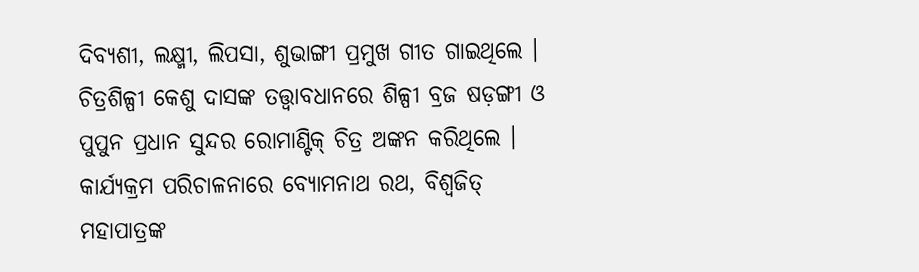ଦିବ୍ୟଶୀ, ଲକ୍ଷ୍ମୀ, ଲିପସା, ଶୁଭାଙ୍ଗୀ ପ୍ରମୁଖ ଗୀତ ଗାଇଥିଲେ ।
ଚିତ୍ରଶିଳ୍ପୀ କେଶୁ ଦାସଙ୍କ ତତ୍ତ୍ଵାବଧାନରେ ଶିଳ୍ପୀ ବ୍ରଜ ଷଡ଼ଙ୍ଗୀ ଓ ପୁପୁନ ପ୍ରଧାନ ସୁନ୍ଦର ରୋମାଣ୍ଟିକ୍ ଚିତ୍ର ଅଙ୍କନ କରିଥିଲେ । କାର୍ଯ୍ୟକ୍ରମ ପରିଚାଳନାରେ ବ୍ୟୋମନାଥ ରଥ, ବିଶ୍ଵଜିତ୍ ମହାପାତ୍ରଙ୍କ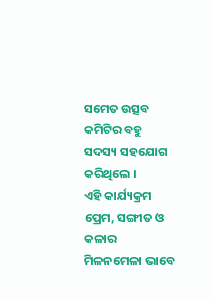ସମେତ ଉତ୍ସବ କମିଟିର ବହୁ ସଦସ୍ୟ ସହଯୋଗ କରିଥିଲେ ।
ଏହି କାର୍ଯ୍ୟକ୍ରମ ପ୍ରେମ, ସଙ୍ଗୀତ ଓ କଳାର ମିଳନମେଳା ଭାବେ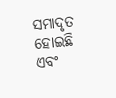ସମାଦୃତ ହୋଇଛି ଏବଂ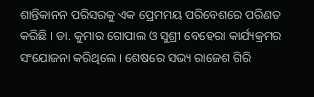ଶାନ୍ତିକାନନ ପରିସରକୁ ଏକ ପ୍ରେମମୟ ପରିବେଶରେ ପରିଣତ କରିଛି । ଡା. କୁମାର ଗୋପାଲ ଓ ସୁଶ୍ରୀ ବେହେରା କାର୍ଯ୍ୟକ୍ରମର ସଂଯୋଜନା କରିଥିଲେ । ଶେଷରେ ସଭ୍ୟ ରାଜେଶ ଗିରି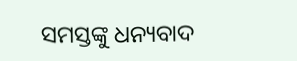ସମସ୍ତଙ୍କୁ ଧନ୍ୟବାଦ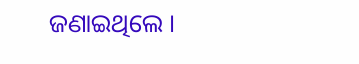ଜଣାଇଥିଲେ ।